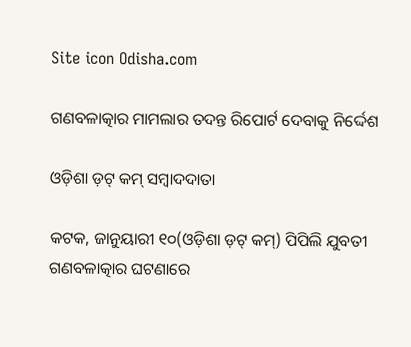Site icon Odisha.com

ଗଣବଳାତ୍କାର ମାମଲାର ତଦନ୍ତ ରିପୋର୍ଟ ଦେବାକୁ ନିର୍ଦ୍ଦେଶ

ଓଡ଼ିଶା ଡ଼ଟ୍ କମ୍ ସମ୍ବାଦଦାତା

କଟକ, ଜାନୁୟାରୀ ୧୦(ଓଡ଼ିଶା ଡ଼ଟ୍ କମ୍) ପିପିଲି ଯୁବତୀ ଗଣବଳାତ୍କାର ଘଟଣାରେ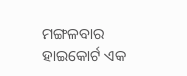ମଙ୍ଗଳବାର ହାଇକୋର୍ଟ ଏକ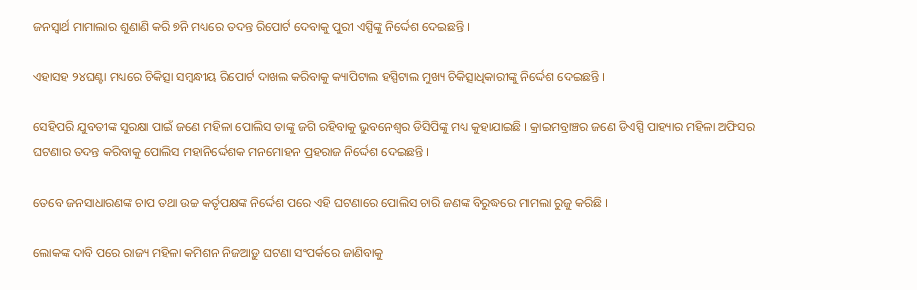ଜନସ୍ୱାର୍ଥ ମାମାଲାର ଶୁଣାଣି କରି ୭ିନ ମଧ୍ୟରେ ତଦନ୍ତ ରିପୋର୍ଟ ଦେବାକୁ ପୁରୀ ଏସ୍ପିଙ୍କୁ ନିର୍ଦ୍ଦେଶ ଦେଇଛନ୍ତି ।

ଏହାସହ ୨୪ଘଣ୍ଟା ମଧ୍ୟରେ ଚିକିତ୍ସା ସମ୍ବନ୍ଧୀୟ ରିପୋର୍ଟ ଦାଖଲ କରିବାକୁ କ୍ୟାପିଟାଲ ହସ୍ପିଟାଲ ମୁଖ୍ୟ ଚିକିତ୍ସାଧିକାରୀଙ୍କୁ ନିର୍ଦ୍ଦେଶ ଦେଇଛନ୍ତି ।

ସେହିପରି ଯୁବତୀଙ୍କ ସୁରକ୍ଷା ପାଇଁ ଜଣେ ମହିଳା ପୋଲିସ ତାଙ୍କୁ ଜଗି ରହିବାକୁ ଭୁବନେଶ୍ୱର ଡିସିପିଙ୍କୁ ମଧ୍ୟ କୁହାଯାଇଛି । କ୍ରାଇମବ୍ରାଞ୍ଚର ଜଣେ ଡିଏସ୍ପି ପାହ୍ୟାର ମହିଳା ଅଫିସର ଘଟଣାର ତଦନ୍ତ କରିବାକୁ ପୋଲିସ ମହାନିର୍ଦ୍ଦେଶକ ମନମୋହନ ପ୍ରହରାଜ ନିର୍ଦ୍ଦେଶ ଦେଇଛନ୍ତି ।

ତେବେ ଜନସାଧାରଣଙ୍କ ଚାପ ତଥା ଉଚ୍ଚ କର୍ତୃପକ୍ଷଙ୍କ ନିର୍ଦ୍ଦେଶ ପରେ ଏହି ଘଟଣାରେ ପୋଲିସ ଚାରି ଜଣଙ୍କ ବିରୁଦ୍ଧରେ ମାମଲା ରୁଜୁ କରିଛି ।

ଲୋକଙ୍କ ଦାବି ପରେ ରାଜ୍ୟ ମହିଳା କମିଶନ ନିଜଆଡ଼ୁ ଘଟଣା ସଂପର୍କରେ ଜାଣିବାକୁ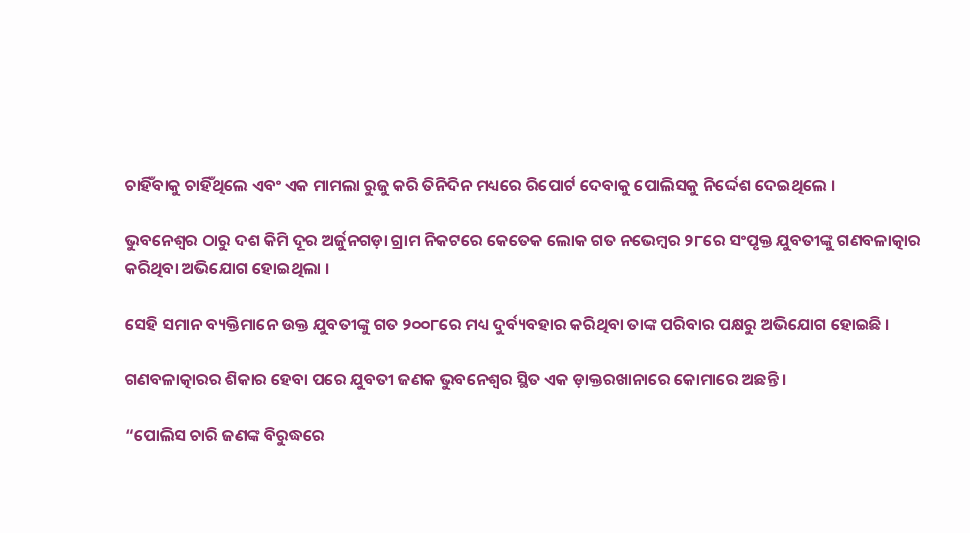ଚାହିଁବାକୁ ଚାହିଁଥିଲେ ଏବଂ ଏକ ମାମଲା ରୁଜୁ କରି ତିନିଦିନ ମଧ୍ୟରେ ରିପୋର୍ଟ ଦେବାକୁ ପୋଲିସକୁ ନିର୍ଦ୍ଦେଶ ଦେଇଥିଲେ ।

ଭୁବନେଶ୍ୱର ଠାରୁ ଦଶ କିମି ଦୂର ଅର୍ଜୁନଗଡ଼ା ଗ୍ରାମ ନିକଟରେ କେତେକ ଲୋକ ଗତ ନଭେମ୍ବର ୨୮ରେ ସଂପୃକ୍ତ ଯୁବତୀଙ୍କୁ ଗଣବଳାତ୍କାର କରିଥିବା ଅଭିଯୋଗ ହୋଇଥିଲା ।

ସେହି ସମାନ ବ୍ୟକ୍ତିମାନେ ଉକ୍ତ ଯୁବତୀଙ୍କୁ ଗତ ୨୦୦୮ରେ ମଧ୍ୟ ଦୁର୍ବ୍ୟବହାର କରିଥିବା ତାଙ୍କ ପରିବାର ପକ୍ଷରୁ ଅଭିଯୋଗ ହୋଇଛି ।

ଗଣବଳାତ୍କାରର ଶିକାର ହେବା ପରେ ଯୁବତୀ ଜଣକ ଭୁବନେଶ୍ୱର ସ୍ଥିତ ଏକ ଡ଼ାକ୍ତରଖାନାରେ କୋମାରେ ଅଛନ୍ତି ।

“ପୋଲିସ ଚାରି ଜଣଙ୍କ ବିରୁଦ୍ଧରେ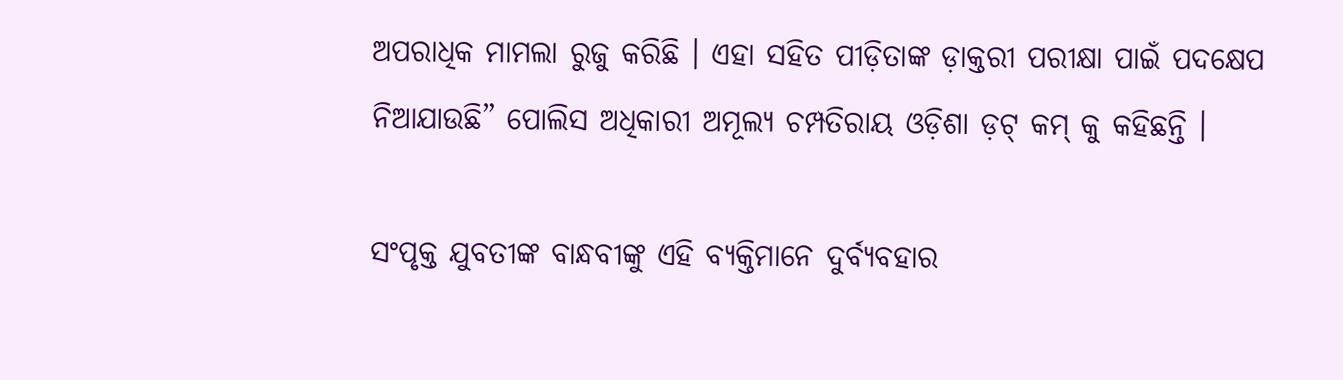ଅପରାଧିକ ମାମଲା ରୁଜୁ କରିଛି । ଏହା ସହିତ ପୀଡ଼ିତାଙ୍କ ଡ଼ାକ୍ତରୀ ପରୀକ୍ଷା ପାଇଁ ପଦକ୍ଷେପ ନିଆଯାଉଛି” ପୋଲିସ ଅଧିକାରୀ ଅମୂଲ୍ୟ ଚମ୍ପତିରାୟ ଓଡ଼ିଶା ଡ଼ଟ୍ କମ୍ କୁ କହିଛନ୍ତି ।

ସଂପୃକ୍ତ ଯୁବତୀଙ୍କ ବାନ୍ଧବୀଙ୍କୁ ଏହି ବ୍ୟକ୍ତିମାନେ ଦୁର୍ବ୍ୟବହାର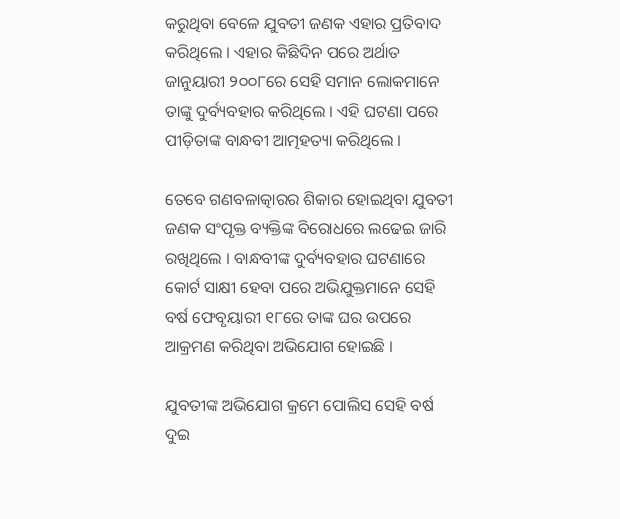କରୁଥିବା ବେଳେ ଯୁବତୀ ଜଣକ ଏହାର ପ୍ରତିବାଦ କରିଥିଲେ । ଏହାର କିଛିଦିନ ପରେ ଅର୍ଥାତ ଜାନୁୟାରୀ ୨୦୦୮ରେ ସେହି ସମାନ ଲୋକମାନେ ତାଙ୍କୁ ଦୁର୍ବ୍ୟବହାର କରିଥିଲେ । ଏହି ଘଟଣା ପରେ ପୀଡ଼ିତାଙ୍କ ବାନ୍ଧବୀ ଆତ୍ମହତ୍ୟା କରିଥିଲେ ।

ତେବେ ଗଣବଳାତ୍କାରର ଶିକାର ହୋଇଥିବା ଯୁବତୀ ଜଣକ ସଂପୃକ୍ତ ବ୍ୟକ୍ତିଙ୍କ ବିରୋଧରେ ଲଢେଇ ଜାରି ରଖିଥିଲେ । ବାନ୍ଧବୀଙ୍କ ଦୁର୍ବ୍ୟବହାର ଘଟଣାରେ କୋର୍ଟ ସାକ୍ଷୀ ହେବା ପରେ ଅଭିଯୁକ୍ତମାନେ ସେହି ବର୍ଷ ଫେବୃୟାରୀ ୧୮ରେ ତାଙ୍କ ଘର ଉପରେ ଆକ୍ରମଣ କରିଥିବା ଅଭିଯୋଗ ହୋଇଛି ।

ଯୁବତୀଙ୍କ ଅଭିଯୋଗ କ୍ରମେ ପୋଲିସ ସେହି ବର୍ଷ ଦୁଇ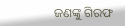ଜଣଙ୍କୁ ଗିରଫ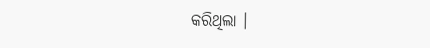କରିଥିଲା ।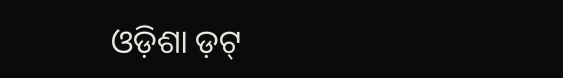ଓଡ଼ିଶା ଡ଼ଟ୍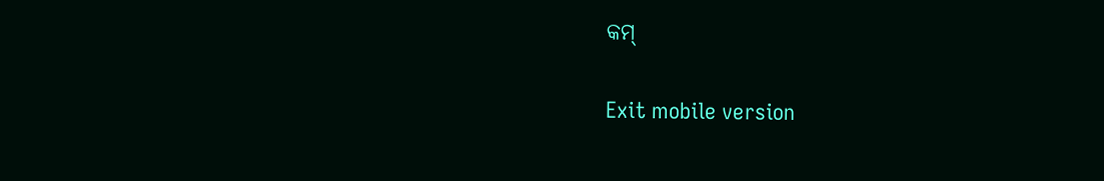କମ୍

Exit mobile version